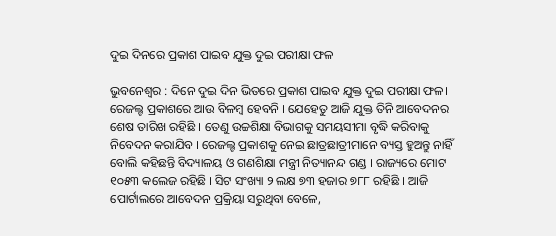ଦୁଇ ଦିନରେ ପ୍ରକାଶ ପାଇବ ଯୁକ୍ତ ଦୁଇ ପରୀକ୍ଷା ଫଳ

ଭୁବନେଶ୍ବର : ଦିନେ ଦୁଇ ଦିନ ଭିତରେ ପ୍ରକାଶ ପାଇବ ଯୁକ୍ତ ଦୁଇ ପରୀକ୍ଷା ଫଳ। ରେଜଲ୍ଟ ପ୍ରକାଶରେ ଆଉ ବିଳମ୍ବ ହେବନି । ଯେହେତୁ ଆଜି ଯୁକ୍ତ ତିନି ଆବେଦନର ଶେଷ ତାରିଖ ରହିଛି । ତେଣୁ ଉଚ୍ଚଶିକ୍ଷା ବିଭାଗକୁ ସମୟସୀମା ବୃଦ୍ଧି କରିବାକୁ ନିବେଦନ କରାଯିବ । ରେଜଲ୍ଟ ପ୍ରକାଶକୁ ନେଇ ଛାତ୍ରଛାତ୍ରୀମାନେ ବ୍ୟସ୍ତ ହୁଅନ୍ତୁ ନାହିଁ ବୋଲି କହିଛନ୍ତି ବିଦ୍ୟାଳୟ ଓ ଗଣଶିକ୍ଷା ମନ୍ତ୍ରୀ ନିତ୍ୟାନନ୍ଦ ଗଣ୍ଡ । ରାଜ୍ୟରେ ମୋଟ ୧୦୫୩ କଲେଜ ରହିଛି । ସିଟ ସଂଖ୍ୟା ୨ ଲକ୍ଷ ୭୩ ହଜାର ୭୮୮ ରହିଛି । ଆଜି ପୋର୍ଟାଲରେ ଆବେଦନ ପ୍ରକ୍ରିୟା ସରୁଥିବା ବେଳେ,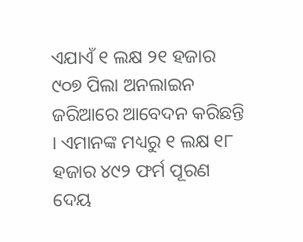ଏଯାଏଁ ୧ ଲକ୍ଷ ୨୧ ହଜାର ୯୦୭ ପିଲା ଅନଲାଇନ ଜରିଆରେ ଆବେଦନ କରିଛନ୍ତି । ଏମାନଙ୍କ ମଧ୍ୟରୁ ୧ ଲକ୍ଷ ୧୮ ହଜାର ୪୯୨ ଫର୍ମ ପୂରଣ ଦେୟ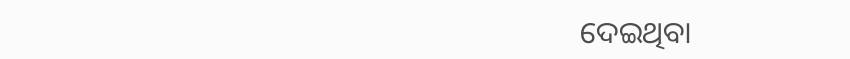ଦେଇଥିବା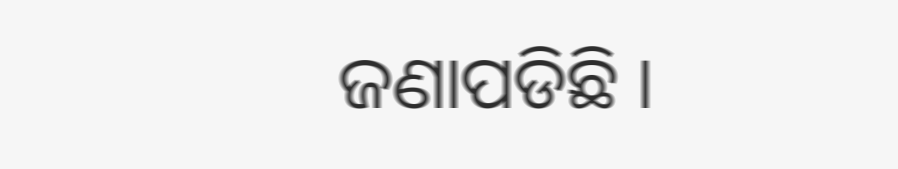ଜଣାପଡିଛି ।